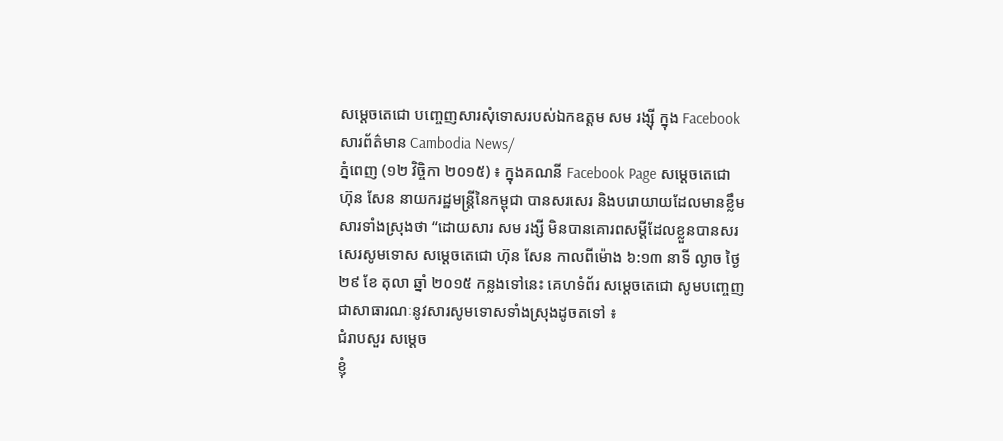សម្តេចតេជោ បញ្ចេញសារសុំទោសរបស់ឯកឧត្តម សម រង្ស៊ី ក្នុង Facebook
សារព័ត៌មាន Cambodia News/
ភ្នំពេញ (១២ វិច្ចិកា ២០១៥) ៖ ក្នុងគណនី Facebook Page សម្ដេចតេជោ ហ៊ុន សែន នាយករដ្ឋមន្ត្រីនៃកម្ពុជា បានសរសេរ និងបរោយាយដែលមានខ្លឹមសារទាំងស្រុងថា “ដោយសារ សម រង្សី មិនបានគោរពសម្តីដែលខ្លួនបានសរសេរសូមទោស សម្តេចតេជោ ហ៊ុន សែន កាលពីម៉ោង ៦:១៣ នាទី ល្ងាច ថ្ងៃ ២៩ ខែ តុលា ឆ្នាំ ២០១៥ កន្លងទៅនេះ គេហទំព័រ សម្តេចតេជោ សូមបញ្ចេញជាសាធារណៈនូវសារសូមទោសទាំងស្រុងដូចតទៅ ៖
ជំរាបសួរ សម្តេច
ខ្ញុំ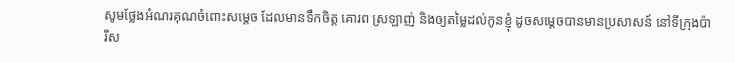សូមថ្លែងអំណរគុណចំពោះសម្តេច ដែលមានទឹកចិត្ត គោរព ស្រឡាញ់ និងឲ្យតម្លៃដល់កូនខ្ញុំ ដូចសម្តេចបានមានប្រសាសន៍ នៅទីក្រុងប៉ារីស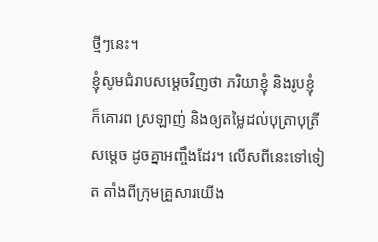ថ្មីៗនេះ។
ខ្ញុំសូមជំរាបសម្តេចវិញថា ភរិយាខ្ញុំ និងរូបខ្ញុំ ក៏គោរព ស្រឡាញ់ និងឲ្យតម្លៃដល់បុត្រាបុត្រីសម្តេច ដូចគ្នាអញ្ចឹងដែរ។ លើសពីនេះទៅទៀត តាំងពីក្រុមគ្រួសារយើង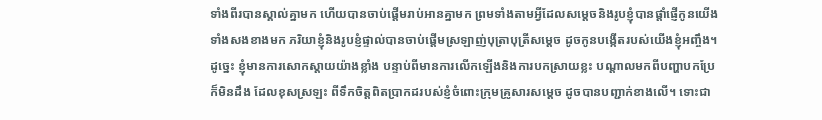ទាំងពីរបានស្គាល់គ្នាមក ហើយបានចាប់ផ្តើមរាប់អានគ្នាមក ព្រមទាំងតាមអ្វីដែលសម្តេចនិងរូបខ្ញុំបានផ្តាំផ្ញើកូនយើងទាំងសងខាងមក ភរិយាខ្ញុំនិងរូបខ្ញំផ្ទាល់បានចាប់ផ្តើមស្រឡាញ់បុត្រាបុត្រីសម្តេច ដូចកូនបង្កើតរបស់យើងខ្ញុំអញ្ចឹង។
ដូច្នេះ ខ្ញុំមានការសោកស្តាយយ៉ាងខ្លាំង បន្ទាប់ពីមានការលើកឡើងនិងការបកស្រាយខ្លះ បណ្តាលមកពីបញ្ហាបកប្រែក៏មិនដឹង ដែលខុសស្រឡះ ពីទឹកចិត្តពិតប្រាកដរបស់ខ្ញំចំពោះក្រុមគ្រូសារសម្តេច ដូចបានបញ្ជាក់ខាងលើ។ ទោះជា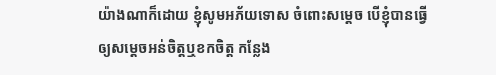យ៉ាងណាក៏ដោយ ខ្ញុំសូមអភ័យទោស ចំពោះសម្តេច បើខ្ញុំបានធ្វើឲ្យសម្តេចអន់ចិត្តឬខកចិត្ត កន្លែង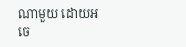ណាមួយ ដោយអចេ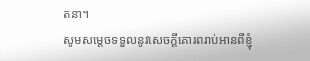តនា។
សូមសម្តេចទទួលនូវសេចក្តីគោរពរាប់អានពីខ្ញុំ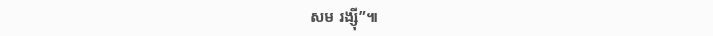សម រង្ស៊ី”៕